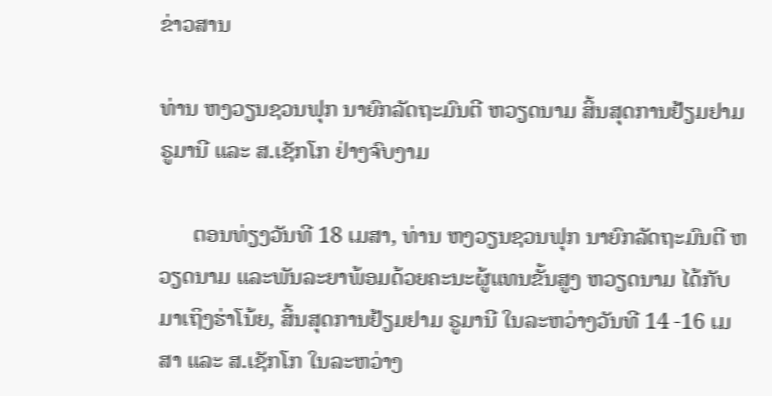ຂ່າວສານ

ທ່ານ ຫງວຽນຊວນຟຸກ ນາຍົກລັດຖະມົນຕີ ຫວຽດນາມ ສິ້ນສຸດການຢ້ຽມຢາມ ຣູມານີ ແລະ ສ.ເຊັກໂກ ຢ່າງຈົບງາມ

      ຕອນທ່ຽງວັນທີ 18 ເມສາ, ທ່ານ ຫງວຽນຊວນຟຸກ ນາຍົກລັດຖະມົນຕີ ຫວຽດນາມ ແລະພັນລະຍາພ້ອມດ້ວຍຄະນະຜູ້ແທນຂັ້ນສູງ ຫວຽດນາມ ໄດ້ກັບມາເຖິງຮ່າໂນ້ຍ, ສິ້ນສຸດການຢ້ຽມຢາມ ຣູມານີ ໃນລະຫວ່າງວັນທີ 14 -16 ເມສາ ແລະ ສ.ເຊັກໂກ ໃນລະຫວ່າງ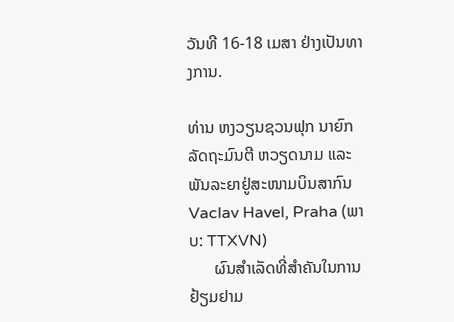ວັນທີ 16-18 ເມສາ ຢ່າງເປັນທາງການ.

ທ່ານ ຫງວຽນຊວນຟຸກ ນາຍົກລັດຖະມົນຕີ ຫວຽດນາມ ແລະພັນລະຍາຢູ່ສະໜາມບິນສາກົນ
Vaclav Havel, Praha (ພາບ: TTXVN)
      ຜົນສຳເລັດທີ່ສຳຄັນໃນການຢ້ຽມຢາມ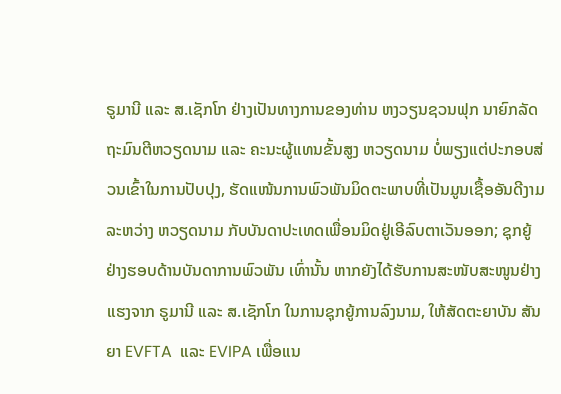ຣູມານີ ແລະ ສ.ເຊັກໂກ ຢ່າງເປັນທາງການຂອງທ່ານ ຫງວຽນຊວນຟຸກ ນາຍົກລັດຖະມົນຕີຫວຽດນາມ ແລະ ຄະນະຜູ້ແທນຂັ້ນສູງ ຫວຽດນາມ ບໍ່ພຽງແຕ່ປະກອບສ່ວນເຂົ້າໃນການປັບປຸງ, ຮັດແໜ້ນການພົວພັນມິດຕະພາບທີ່ເປັນມູນເຊື້ອອັນດີງາມລະຫວ່າງ ຫວຽດນາມ ກັບບັນດາປະເທດເພື່ອນມິດຢູ່ເອີລົບຕາເວັນອອກ; ຊຸກຍູ້ຢ່າງຮອບດ້ານບັນດາການພົວພັນ ເທົ່ານັ້ນ ຫາກຍັງໄດ້ຮັບການສະໜັບສະໜູນຢ່າງແຮງຈາກ ຣູມານີ ແລະ ສ.ເຊັກໂກ ໃນການຊຸກຍູ້ການລົງນາມ, ໃຫ້ສັດຕະຍາບັນ ສັນຍາ EVFTA  ແລະ EVIPA ເພື່ອແນ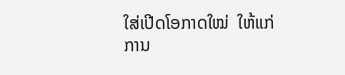ໃສ່ເປີດໂອກາດໃໝ່  ໃຫ້ແກ່ການ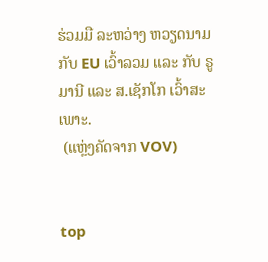ຮ່ວມມື ລະຫວ່າງ ຫວຽດນາມ ກັບ EU ເວົ້າລວມ ແລະ ກັບ ຣູມານີ ແລະ ສ.ເຊັກໂກ ເວົ້າສະເພາະ.
 (ແຫຼ່ງຄັດຈາກ VOV)


top